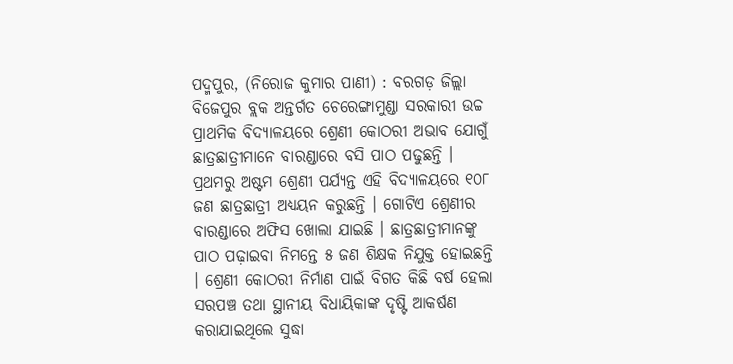ପଦ୍ମପୁର, (ନିରୋଜ କୁମାର ପାଣୀ) : ବରଗଡ଼ ଜିଲ୍ଲା ବିଜେପୁର ବ୍ଲକ ଅନ୍ତର୍ଗତ ଚେରେଙ୍ଗାମୁଣ୍ଡା ସରକାରୀ ଉଚ୍ଚ ପ୍ରାଥମିକ ବିଦ୍ୟାଳୟରେ ଶ୍ରେଣୀ କୋଠରୀ ଅଭାବ ଯୋଗୁଁ ଛାତ୍ରଛାତ୍ରୀମାନେ ବାରଣ୍ଡାରେ ବସି ପାଠ ପଢୁଛନ୍ତି । ପ୍ରଥମରୁ ଅଷ୍ଟମ ଶ୍ରେଣୀ ପର୍ଯ୍ୟନ୍ତ ଏହି ବିଦ୍ୟାଳୟରେ ୧୦୮ ଜଣ ଛାତ୍ରଛାତ୍ରୀ ଅଧ୍ୟୟନ କରୁଛନ୍ତି । ଗୋଟିଏ ଶ୍ରେଣୀର ବାରଣ୍ଡାରେ ଅଫିସ ଖୋଲା ଯାଇଛି । ଛାତ୍ରଛାତ୍ରୀମାନଙ୍କୁ ପାଠ ପଢ଼ାଇବା ନିମନ୍ତେ ୫ ଜଣ ଶିକ୍ଷକ ନିଯୁକ୍ତ ହୋଇଛନ୍ତି । ଶ୍ରେଣୀ କୋଠରୀ ନିର୍ମାଣ ପାଇଁ ବିଗତ କିଛି ବର୍ଷ ହେଲା ସରପଞ୍ଚ ତଥା ସ୍ଥାନୀୟ ବିଧାୟିକାଙ୍କ ଦୃଷ୍ଟି ଆକର୍ଷଣ କରାଯାଇଥିଲେ ସୁଦ୍ଧା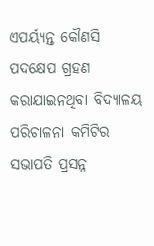ଏପର୍ୟ୍ୟନ୍ତ କୌଣସି ପଦକ୍ଷେପ ଗ୍ରହଣ କରାଯାଇନଥିବା ବିଦ୍ୟାଳୟ ପରିଚାଳନା କମିଟିର ସଭାପତି ପ୍ରସନ୍ନ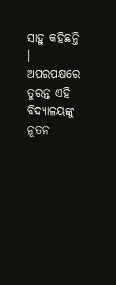ସାହୁ କହିଛନ୍ତି । ଅପରପକ୍ଷରେ ତୁରନ୍ତ ଏହି ବିଦ୍ୟାଳୟଙ୍କୁ ନୂତନ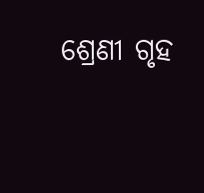ଶ୍ରେଣୀ ଗୃହ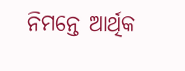ନିମନ୍ତେ ଆର୍ଥିକ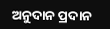ଅନୁଦାନ ପ୍ରଦାନ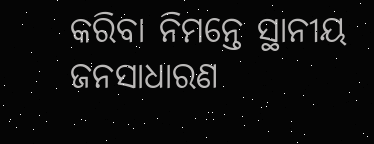କରିବା ନିମନ୍ତେ ସ୍ଥାନୀୟ ଜନସାଧାରଣ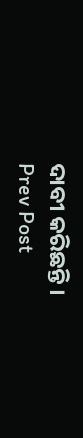ଦାବୀ କରିଛନ୍ତି ।
Prev Post